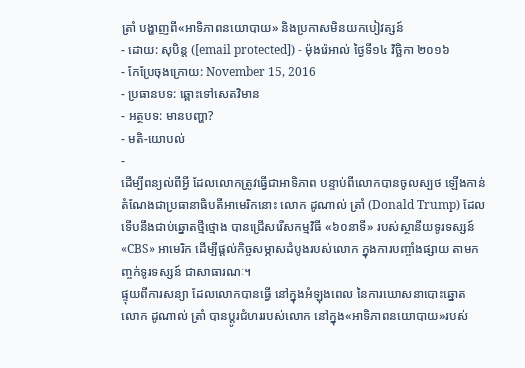ត្រាំ បង្ហាញពី«អាទិភាពនយោបាយ» និងប្រកាសមិនយកបៀវត្សន៍
- ដោយ: សុបិន្ដ ([email protected]) - ម៉ុងរ៉េអាល់ ថ្ងៃទី១៤ វិច្ឆិកា ២០១៦
- កែប្រែចុងក្រោយ: November 15, 2016
- ប្រធានបទ: ឆ្ពោះទៅសេតវិមាន
- អត្ថបទ: មានបញ្ហា?
- មតិ-យោបល់
-
ដើម្បីពន្យល់ពីអ្វី ដែលលោកត្រូវធ្វើជាអាទិភាព បន្ទាប់ពីលោកបានចូលស្បថ ឡើងកាន់តំណែងជាប្រធានាធិបតីអាមេរិកនោះ លោក ដូណាល់ ត្រាំ (Donald Trump) ដែលទើបនឹងជាប់ឆ្នោតថ្មីថ្មោង បានជ្រើសរើសកម្មវិធី «៦០នាទី» របស់ស្ថានីយទូរទស្សន៍ «CBS» អាមេរិក ដើម្បីផ្ដល់កិច្ចសម្ភាសដំបូងរបស់លោក ក្នុងការបញ្ចាំងផ្សាយ តាមកញ្ចក់ទូរទស្សន៍ ជាសាធារណៈ។
ផ្ទុយពីការសន្យា ដែលលោកបានធ្វើ នៅក្នុងអំឡុងពេល នៃការឃោសនាបោះឆ្នោត លោក ដូណាល់ ត្រាំ បានប្ដូរជំហររបស់លោក នៅក្នុង«អាទិភាពនយោបាយ»របស់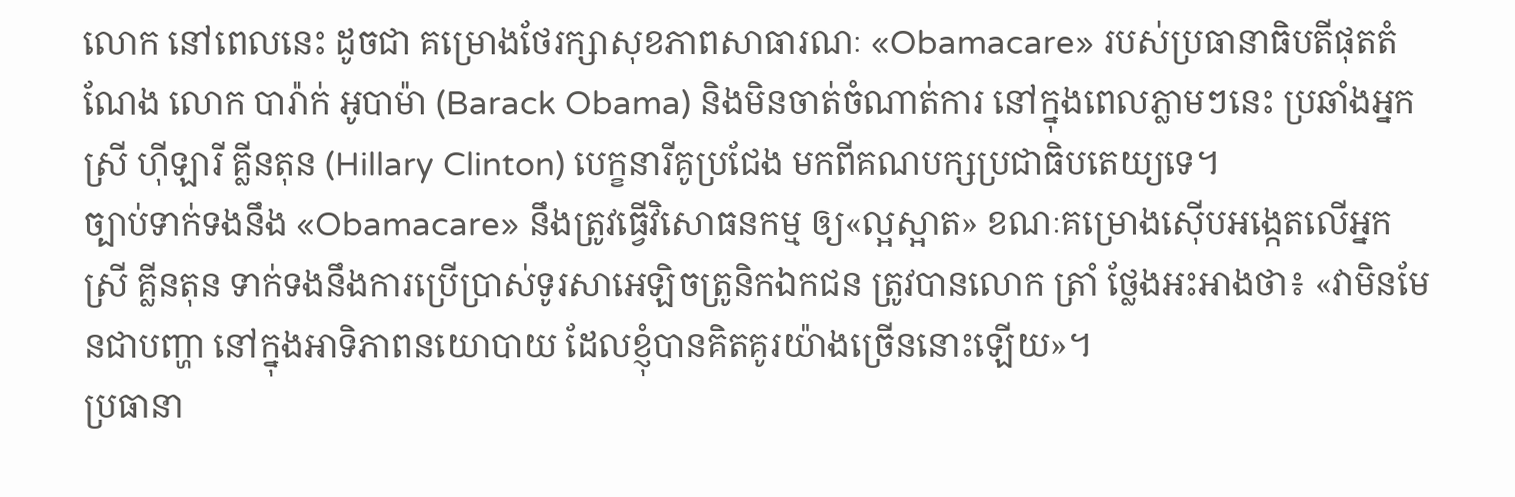លោក នៅពេលនេះ ដូចជា គម្រោងថែរក្សាសុខភាពសាធារណៈ «Obamacare» របស់ប្រធានាធិបតីផុតតំណែង លោក បារ៉ាក់ អូបាម៉ា (Barack Obama) និងមិនចាត់ចំណាត់ការ នៅក្នុងពេលភ្លាមៗនេះ ប្រឆាំងអ្នកស្រី ហ៊ីឡារី គ្លីនតុន (Hillary Clinton) បេក្ខនារីគូប្រជែង មកពីគណបក្សប្រជាធិបតេយ្យទេ។
ច្បាប់ទាក់ទងនឹង «Obamacare» នឹងត្រូវធ្វើវិសោធនកម្ម ឲ្យ«ល្អស្អាត» ខណៈគម្រោងស៊ើបអង្កេតលើអ្នកស្រី គ្លីនតុន ទាក់ទងនឹងការប្រើប្រាស់ទូរសាអេឡិចត្រូនិកឯកជន ត្រូវបានលោក ត្រាំ ថ្លែងអះអាងថា៖ «វាមិនមែនជាបញ្ហា នៅក្នុងអាទិភាពនយោបាយ ដែលខ្ញុំបានគិតគូរយ៉ាងច្រើននោះឡើយ»។
ប្រធានា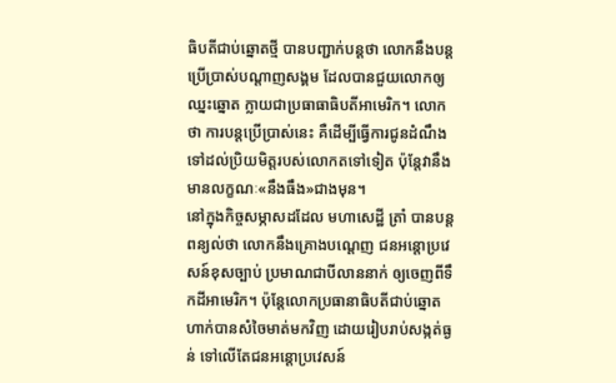ធិបតីជាប់ឆ្នោតថ្មី បានបញ្ជាក់បន្តថា លោកនឹងបន្តប្រើប្រាស់បណ្ដាញសង្គម ដែលបានជួយលោកឲ្យឈ្នះឆ្នោត ក្លាយជាប្រធាធាធិបតីអាមេរិក។ លោកថា ការបន្តប្រើប្រាស់នេះ គឺដើម្បីធ្វើការជូនដំណឹង ទៅដល់ប្រិយមិត្តរបស់លោកតទៅទៀត ប៉ុន្តែវានឹងមានលក្ខណៈ«នឹងធឹង»ជាងមុន។
នៅក្នុងកិច្ចសម្ភាសដដែល មហាសេដ្ឋី ត្រាំ បានបន្តពន្យល់ថា លោកនឹងគ្រោងបណ្តេញ ជនអន្តោប្រវេសន៍ខុសច្បាប់ ប្រមាណជាបីលាននាក់ ឲ្យចេញពីទឹកដីអាមេរិក។ ប៉ុន្តែលោកប្រធានាធិបតីជាប់ឆ្នោត ហាក់បានសំចៃមាត់មកវិញ ដោយរៀបរាប់សង្កត់ធ្ងន់ ទៅលើតែជនអន្តោប្រវេសន៍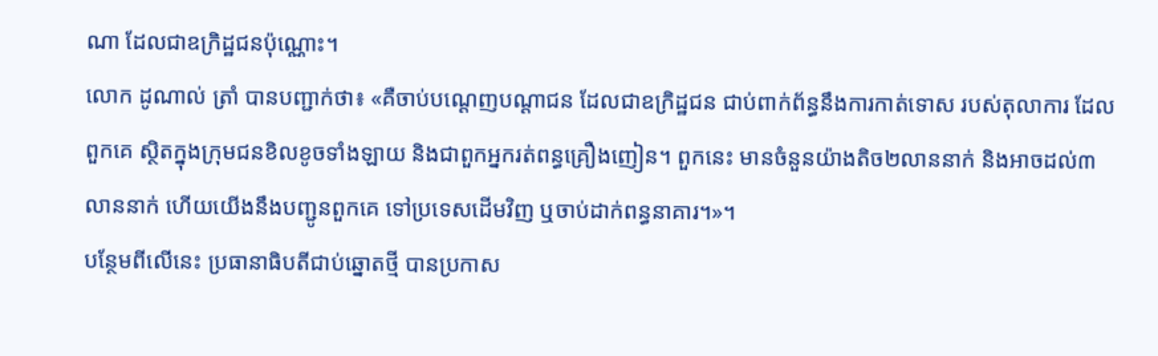ណា ដែលជាឧក្រិដ្ឋជនប៉ុណ្ណោះ។
លោក ដូណាល់ ត្រាំ បានបញ្ជាក់ថា៖ «គឺចាប់បណ្តេញបណ្តាជន ដែលជាឧក្រិដ្ឋជន ជាប់ពាក់ព័ន្ធនឹងការកាត់ទោស របស់តុលាការ ដែលពួកគេ ស្ថិតក្នុងក្រុមជនខិលខូចទាំងឡាយ និងជាពួកអ្នករត់ពន្ធគ្រឿងញៀន។ ពួកនេះ មានចំនួនយ៉ាងតិច២លាននាក់ និងអាចដល់៣លាននាក់ ហើយយើងនឹងបញ្ជូនពួកគេ ទៅប្រទេសដើមវិញ ឬចាប់ដាក់ពន្ធនាគារ។»។
បន្ថែមពីលើនេះ ប្រធានាធិបតីជាប់ឆ្នោតថ្មី បានប្រកាស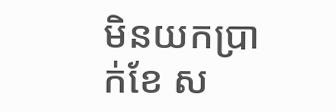មិនយកប្រាក់ខែ ស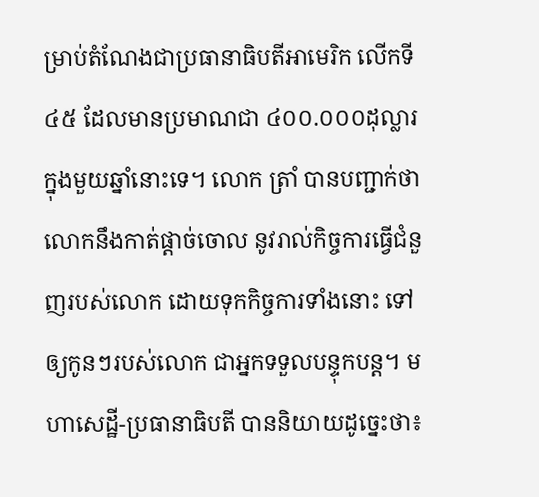ម្រាប់តំណែងជាប្រធានាធិបតីអាមេរិក លើកទី៤៥ ដែលមានប្រមាណជា ៤០០.០០០ដុល្លារ ក្នុងមួយឆ្នាំនោះទេ។ លោក ត្រាំ បានបញ្ជាក់ថា លោកនឹងកាត់ផ្ដាច់ចោល នូវរាល់កិច្ចការធ្វើជំនួញរបស់លោក ដោយទុកកិច្ចការទាំងនោះ ទៅឲ្យកូនៗរបស់លោក ជាអ្នកទទួលបន្ទុកបន្ត។ មហាសេដ្ឋី-ប្រធានាធិបតី បាននិយាយដូច្នេះថា៖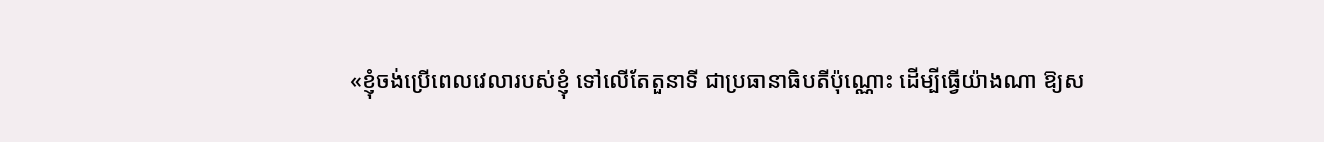«ខ្ញុំចង់ប្រើពេលវេលារបស់ខ្ញុំ ទៅលើតែតួនាទី ជាប្រធានាធិបតីប៉ុណ្ណោះ ដើម្បីធ្វើយ៉ាងណា ឱ្យស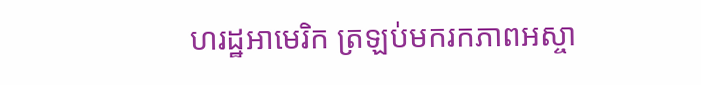ហរដ្ឋអាមេរិក ត្រឡប់មករកភាពអស្ចា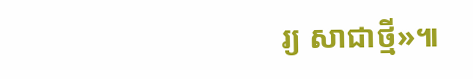រ្យ សាជាថ្មី»៕